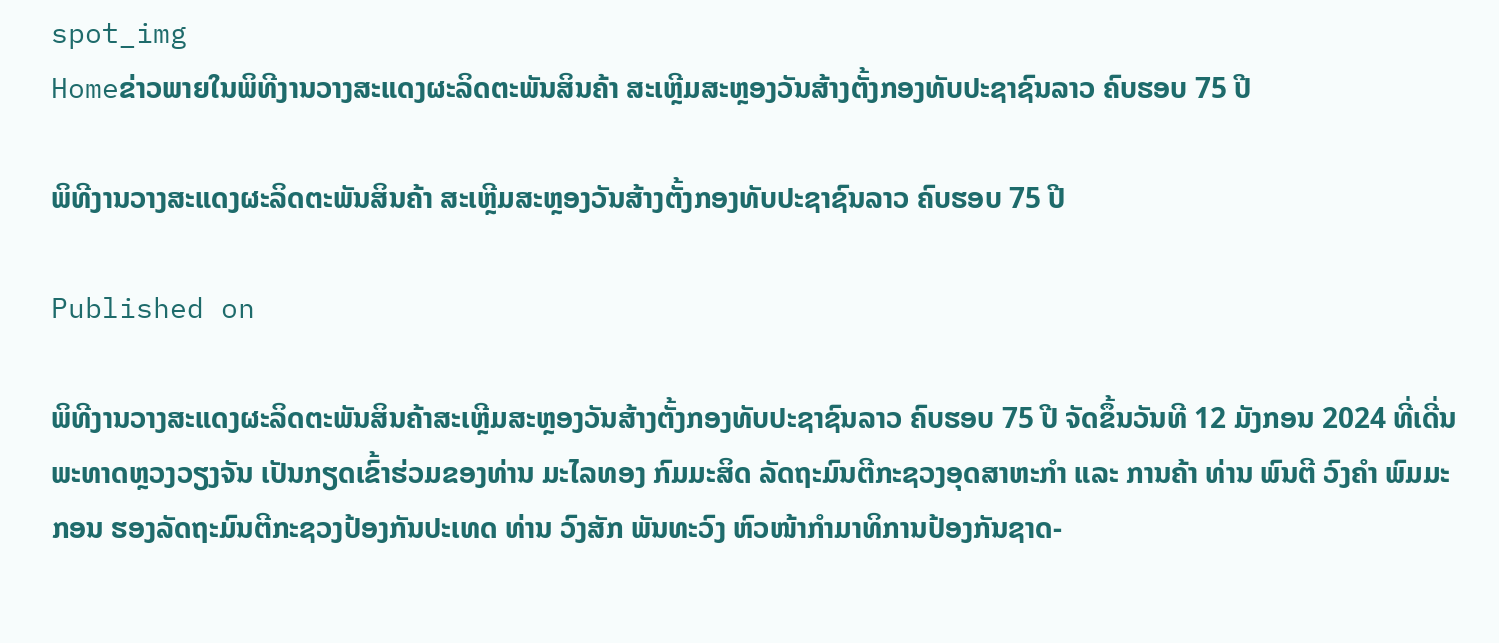spot_img
Homeຂ່າວພາຍໃນພິທີງານວາງສະແດງຜະລິດຕະພັນສິນຄ້າ ສະເຫຼີມສະຫຼອງວັນສ້າງຕັ້ງກອງທັບປະຊາຊົນລາວ ຄົບຮອບ 75 ປີ

ພິທີງານວາງສະແດງຜະລິດຕະພັນສິນຄ້າ ສະເຫຼີມສະຫຼອງວັນສ້າງຕັ້ງກອງທັບປະຊາຊົນລາວ ຄົບຮອບ 75 ປີ

Published on

ພິທີງານວາງສະແດງຜະລິດຕະພັນສິນຄ້າສະເຫຼີມສະຫຼອງວັນສ້າງຕັ້ງກອງທັບປະຊາຊົນລາວ ຄົບຮອບ 75 ປີ ຈັດຂຶ້ນວັນທີ 12 ມັງກອນ 2024 ທີ່ເດີ່ນພະທາດຫຼວງວຽງຈັນ ເປັນກຽດເຂົ້າຮ່ວມຂອງທ່ານ ມະໄລທອງ ກົມມະສິດ ລັດຖະມົນຕີກະຊວງອຸດສາຫະກຳ ແລະ ການຄ້າ ທ່ານ ພົນຕີ ວົງຄຳ ພົມມະກອນ ຮອງລັດຖະມົນຕີກະຊວງປ້ອງກັນປະເທດ ທ່ານ ວົງສັກ ພັນທະວົງ ຫົວໜ້າກຳມາທິການປ້ອງກັນຊາດ-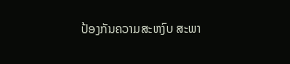ປ້ອງກັນຄວາມສະຫງົບ ສະພາ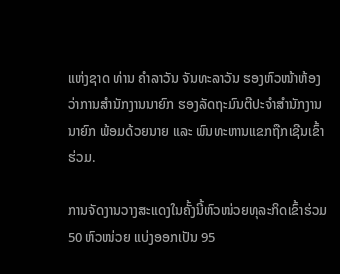ແຫ່ງຊາດ ທ່ານ ຄໍາລາວັນ ຈັນທະລາວັນ ຮອງຫົວໜ້າຫ້ອງວ່າການສຳນັກງານນາຍົກ ຮອງລັດຖະມົນຕີປະຈຳສໍານັກງານນາຍົກ ພ້ອມດ້ວຍນາຍ ແລະ ພົນທະຫານແຂກຖືກເຊີນເຂົ້າຮ່ວມ.

ການຈັດງານວາງສະແດງໃນຄັ້ງນີ້ຫົວໜ່ວຍທຸລະກິດເຂົ້າຮ່ວມ 50 ຫົວໜ່ວຍ ແບ່ງອອກເປັນ 95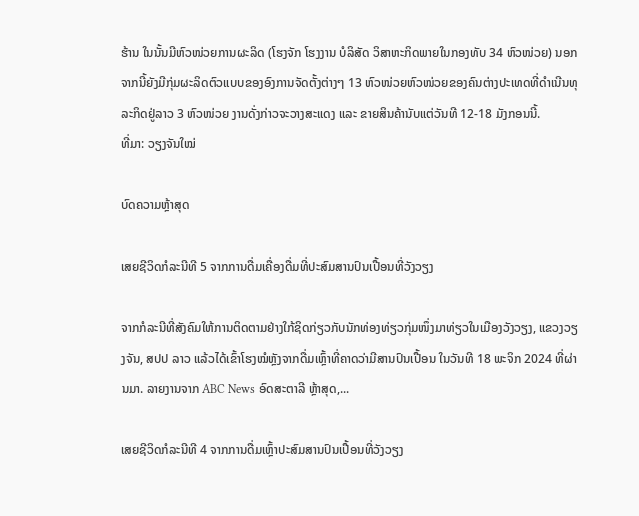ຮ້ານ ໃນນັ້ນມີຫົວໜ່ວຍການຜະລິດ (ໂຮງຈັກ ໂຮງງານ ບໍລິສັດ ວິສາຫະກິດພາຍໃນກອງທັບ 34 ຫົວໜ່ວຍ) ນອກຈາກນີ້ຍັງມີກຸ່ມຜະລິດຕົວແບບຂອງອົງການຈັດຕັ້ງຕ່າງໆ 13 ຫົວໜ່ວຍຫົວໜ່ວຍຂອງຄົນຕ່າງປະເທດທີ່ດຳເນີນທຸລະກິດຢູ່ລາວ 3 ຫົວໜ່ວຍ ງານດັ່ງກ່າວຈະວາງສະແດງ ແລະ ຂາຍສິນຄ້ານັບແຕ່ວັນທີ 12-18 ມັງກອນນີ້.
ທີ່ມາ: ວຽງຈັນໃໝ່

ບົດຄວາມຫຼ້າສຸດ

ເສຍຊີວິດກໍລະນີທີ 5 ຈາກການດື່ມເຄື່ອງດື່ມທີ່ປະສົມສານປົນເປື້ອນທີ່ວັງວຽງ

ຈາກກໍລະນີທີ່ສັງຄົມໃຫ້ການຕິດຕາມຢ່າງໃກ້ຊິດກ່ຽວກັບນັກທ່ອງທ່ຽວກຸ່ມໜຶ່ງມາທ່ຽວໃນເມືອງວັງວຽງ, ແຂວງວຽງຈັນ, ສປປ ລາວ ແລ້ວໄດ້ເຂົ້າໂຮງໝໍຫຼັງຈາກດື່ມເຫຼົ້າທີ່ຄາດວ່າມີສານປົນເປື້ອນ ໃນວັນທີ 18 ພະຈິກ 2024 ທີ່ຜ່ານມາ. ລາຍງານຈາກ ABC News ອົດສະຕາລີ ຫຼ້າສຸດ,...

ເສຍຊີວິດກໍລະນີທີ 4 ຈາກການດື່ມເຫຼົ້າປະສົມສານປົນເປື້ອນທີ່ວັງວຽງ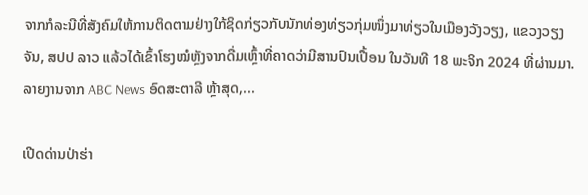ຈາກກໍລະນີທີ່ສັງຄົມໃຫ້ການຕິດຕາມຢ່າງໃກ້ຊິດກ່ຽວກັບນັກທ່ອງທ່ຽວກຸ່ມໜຶ່ງມາທ່ຽວໃນເມືອງວັງວຽງ, ແຂວງວຽງຈັນ, ສປປ ລາວ ແລ້ວໄດ້ເຂົ້າໂຮງໝໍຫຼັງຈາກດື່ມເຫຼົ້າທີ່ຄາດວ່າມີສານປົນເປື້ອນ ໃນວັນທີ 18 ພະຈິກ 2024 ທີ່ຜ່ານມາ. ລາຍງານຈາກ ABC News ອົດສະຕາລີ ຫຼ້າສຸດ,...

ເປີດດ່ານປ່າຮ່າ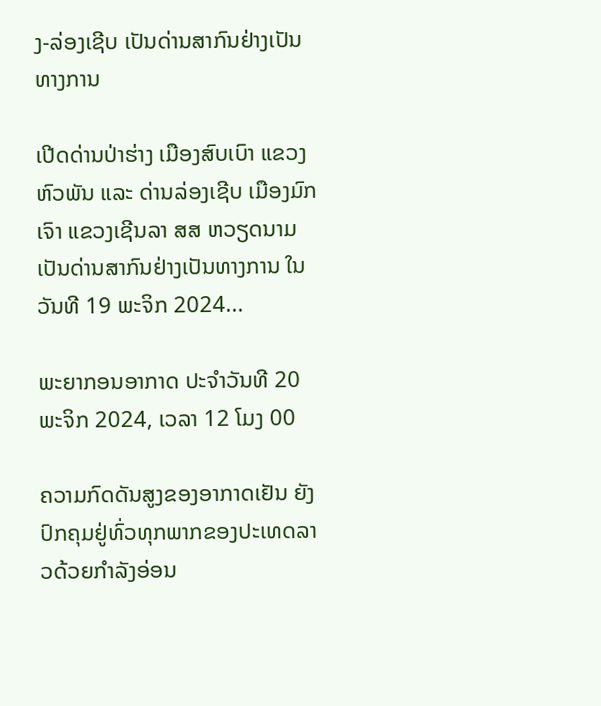ງ-ລ່ອງເຊີບ ເປັນດ່ານສາກົນຢ່າງເປັນທາງການ

ເປີດດ່ານປ່າຮ່າງ ເມືອງສົບເບົາ ແຂວງຫົວພັນ ແລະ ດ່ານລ່ອງເຊີບ ເມືອງມົກເຈົາ ແຂວງເຊີນລາ ສສ ຫວຽດນາມ ເປັນດ່ານສາກົນຢ່າງເປັນທາງການ ໃນວັນທີ 19 ພະຈິກ 2024...

ພະຍາກອນອາກາດ ປະຈໍາວັນທີ 20 ພະຈິກ 2024, ເວລາ 12 ໂມງ 00

ຄວາມກົດດັນສູງຂອງອາກາດເຢັນ ຍັງປົກຄຸມຢູ່ທົ່ວທຸກພາກຂອງປະເທດລາວດ້ວຍກໍາລັງອ່ອນ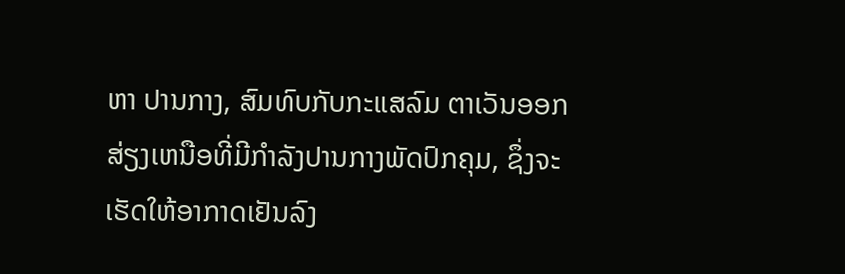ຫາ ປານກາງ, ສົມທົບກັບກະແສລົມ ຕາເວັນອອກສ່ຽງເຫນືອທີ່ມີກໍາລັງປານກາງພັດປົກຄຸມ, ຊຶ່ງຈະເຮັດໃຫ້ອາກາດເຢັນລົງ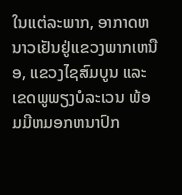ໃນເເຕ່ລະພາກ, ອາກາດຫນາວເຢັນຢູ່ເເຂວງພາກເຫນືອ, ແຂວງໄຊສົມບູນ ແລະ ເຂດພູພຽງບໍລະເວນ ພ້ອມມີຫມອກຫນາປົກ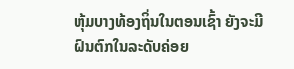ຫຸ້ມບາງທ້ອງຖິ່ນໃນຕອນເຊົ້າ ຍັງຈະມີຝົນຕົກໃນລະດັບຄ່ອຍ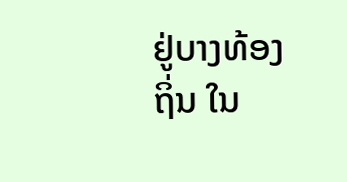ຢູ່ບາງທ້ອງຖິ່ນ ໃນ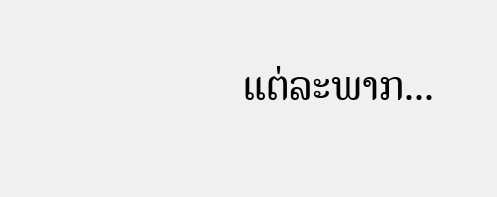ແຕ່ລະພາກ...